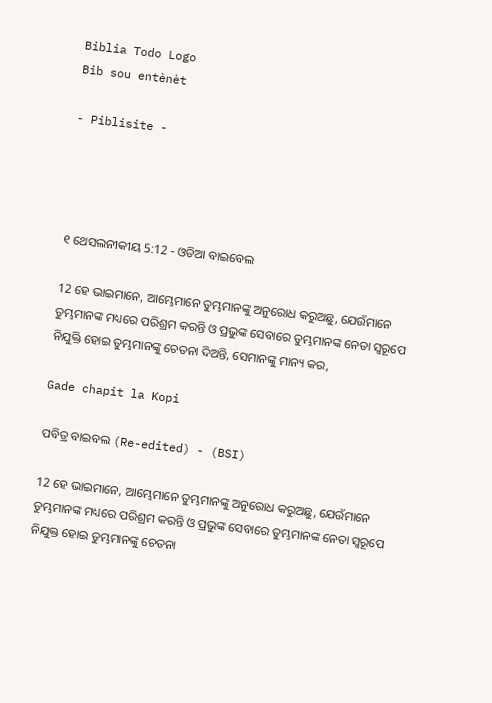Biblia Todo Logo
Bib sou entènèt

- Piblisite -




୧ ଥେସଲନୀକୀୟ 5:12 - ଓଡିଆ ବାଇବେଲ

12 ହେ ଭାଇମାନେ, ଆମ୍ଭେମାନେ ତୁମ୍ଭମାନଙ୍କୁ ଅନୁରୋଧ କରୁଅଛୁ, ଯେଉଁମାନେ ତୁମ୍ଭମାନଙ୍କ ମଧ୍ୟରେ ପରିଶ୍ରମ କରନ୍ତି ଓ ପ୍ରଭୁଙ୍କ ସେବାରେ ତୁମ୍ଭମାନଙ୍କ ନେତା ସ୍ୱରୂପେ ନିଯୁକ୍ତି ହୋଇ ତୁମ୍ଭମାନଙ୍କୁ ଚେତନା ଦିଅନ୍ତି, ସେମାନଙ୍କୁ ମାନ୍ୟ କର,

Gade chapit la Kopi

ପବିତ୍ର ବାଇବଲ (Re-edited) - (BSI)

12 ହେ ଭାଇମାନେ, ଆମ୍ଭେମାନେ ତୁମ୍ଭମାନଙ୍କୁ ଅନୁରୋଧ କରୁଅଛୁ, ଯେଉଁମାନେ ତୁମ୍ଭମାନଙ୍କ ମଧ୍ୟରେ ପରିଶ୍ରମ କରନ୍ତି ଓ ପ୍ରଭୁଙ୍କ ସେବାରେ ତୁମ୍ଭମାନଙ୍କ ନେତା ସ୍ଵରୂପେ ନିଯୁକ୍ତ ହୋଇ ତୁମ୍ଭମାନଙ୍କୁ ଚେତନା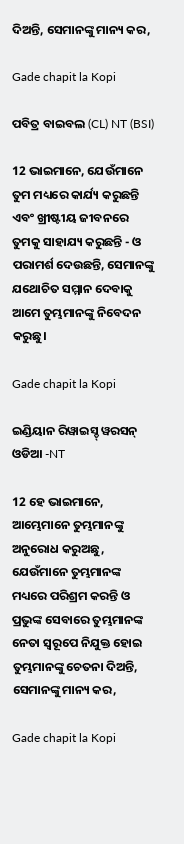ଦିଅନ୍ତି, ସେମାନଙ୍କୁ ମାନ୍ୟ କର,

Gade chapit la Kopi

ପବିତ୍ର ବାଇବଲ (CL) NT (BSI)

12 ଭାଇମାନେ, ଯେଉଁମାନେ ତୁମ ମଧ୍ୟରେ କାର୍ଯ୍ୟ କରୁଛନ୍ତି ଏବଂ ଖ୍ରୀଷ୍ଟୀୟ ଜୀବନରେ ତୁମକୁ ସାହାଯ୍ୟ କରୁଛନ୍ତି - ଓ ପରାମର୍ଶ ଦେଉଛନ୍ତି, ସେମାନଙ୍କୁ ଯଥୋଚିତ ସମ୍ମାନ ଦେବାକୁ ଆମେ ତୁମ୍ଭମାନଙ୍କୁ ନିବେଦନ କରୁଛୁ।

Gade chapit la Kopi

ଇଣ୍ଡିୟାନ ରିୱାଇସ୍ଡ୍ ୱରସନ୍ ଓଡିଆ -NT

12 ହେ ଭାଇମାନେ, ଆମ୍ଭେମାନେ ତୁମ୍ଭମାନଙ୍କୁ ଅନୁରୋଧ କରୁଅଛୁ, ଯେଉଁମାନେ ତୁମ୍ଭମାନଙ୍କ ମଧ୍ୟରେ ପରିଶ୍ରମ କରନ୍ତି ଓ ପ୍ରଭୁଙ୍କ ସେବାରେ ତୁମ୍ଭମାନଙ୍କ ନେତା ସ୍ୱରୂପେ ନିଯୁକ୍ତ ହୋଇ ତୁମ୍ଭମାନଙ୍କୁ ଚେତନା ଦିଅନ୍ତି, ସେମାନଙ୍କୁ ମାନ୍ୟ କର,

Gade chapit la Kopi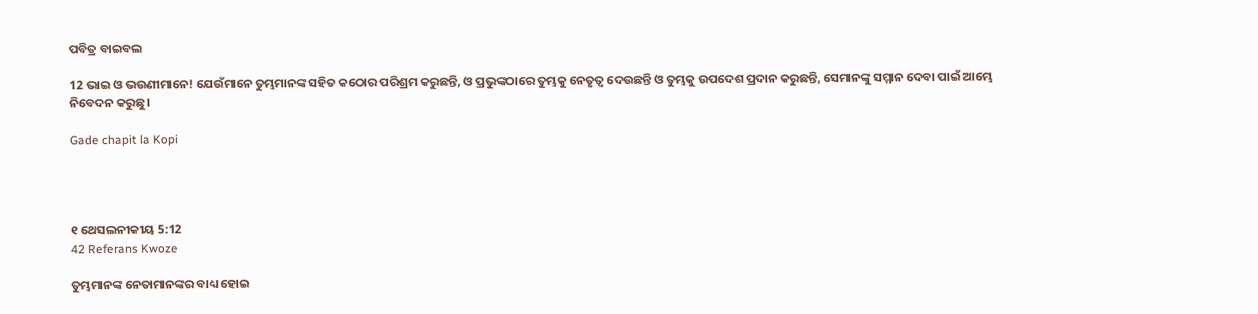ପବିତ୍ର ବାଇବଲ

12 ଭାଇ ଓ ଭଉଣୀମାନେ! ଯେଉଁମାନେ ତୁମ୍ଭମାନଙ୍କ ସହିତ କଠୋର ପରିଶ୍ରମ କରୁଛନ୍ତି, ଓ ପ୍ରଭୁଙ୍କଠାରେ ତୁମ୍ଭକୁ ନେତୃତ୍ୱ ଦେଉଛନ୍ତି ଓ ତୁମ୍ଭକୁ ଉପଦେଶ ପ୍ରଦାନ କରୁଛନ୍ତି, ସେମାନଙ୍କୁ ସମ୍ମାନ ଦେବା ପାଇଁ ଆମ୍ଭେ ନିବେଦନ କରୁଛୁ।

Gade chapit la Kopi




୧ ଥେସଲନୀକୀୟ 5:12
42 Referans Kwoze

ତୁମ୍ଭମାନଙ୍କ ନେତାମାନଙ୍କର ବାଧ୍ୟ ହୋଇ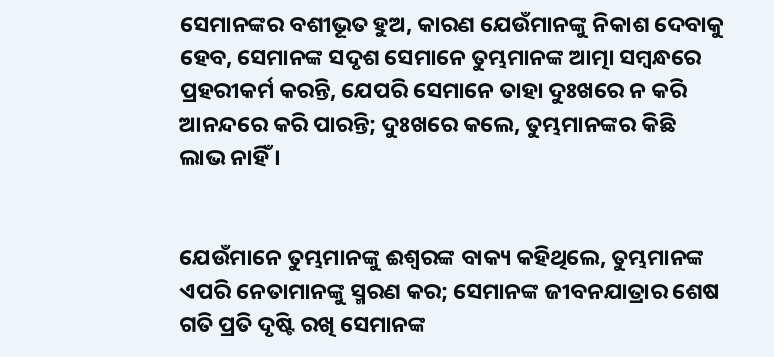ସେମାନଙ୍କର ବଶୀଭୂତ ହୁଅ, କାରଣ ଯେଉଁମାନଙ୍କୁ ନିକାଶ ଦେବାକୁ ହେବ, ସେମାନଙ୍କ ସଦୃଶ ସେମାନେ ତୁମ୍ଭମାନଙ୍କ ଆତ୍ମା ସମ୍ବନ୍ଧରେ ପ୍ରହରୀକର୍ମ କରନ୍ତି, ଯେପରି ସେମାନେ ତାହା ଦୁଃଖରେ ନ କରି ଆନନ୍ଦରେ କରି ପାରନ୍ତି; ଦୁଃଖରେ କଲେ, ତୁମ୍ଭମାନଙ୍କର କିଛି ଲାଭ ନାହିଁ ।


ଯେଉଁମାନେ ତୁମ୍ଭମାନଙ୍କୁ ଈଶ୍ୱରଙ୍କ ବାକ୍ୟ କହିଥିଲେ, ତୁମ୍ଭମାନଙ୍କ ଏପରି ନେତାମାନଙ୍କୁ ସ୍ମରଣ କର; ସେମାନଙ୍କ ଜୀବନଯାତ୍ରାର ଶେଷ ଗତି ପ୍ରତି ଦୃଷ୍ଟି ରଖି ସେମାନଙ୍କ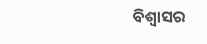ବିଶ୍ୱାସର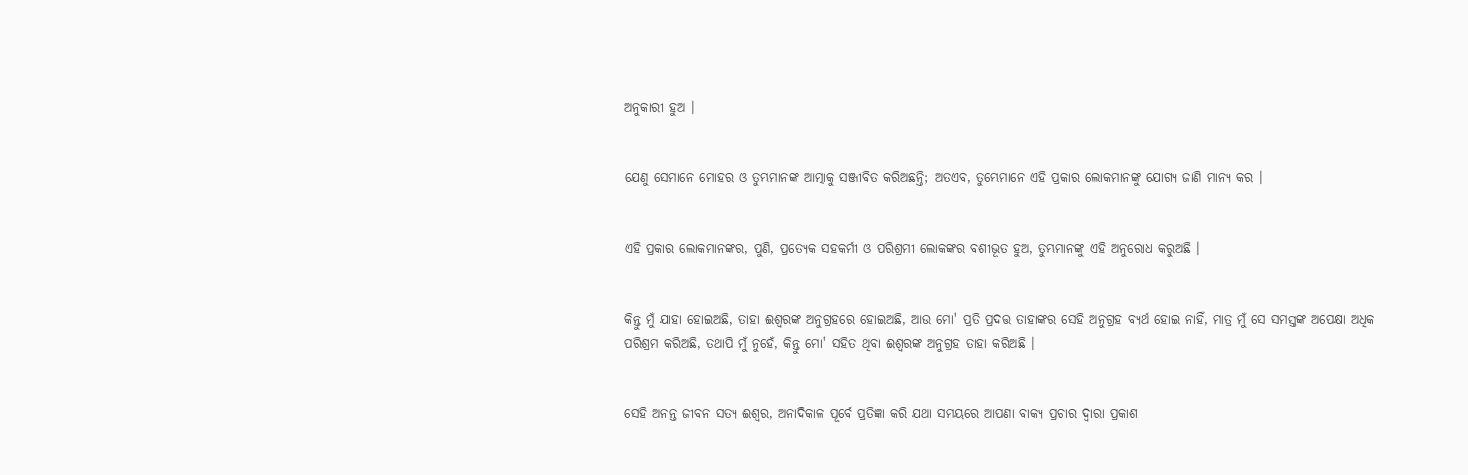ଅନୁକାରୀ ହୁଅ ।


ଯେଣୁ ସେମାନେ ମୋହର ଓ ତୁମ୍ଭମାନଙ୍କ ଆତ୍ମାକୁ ସଞ୍ଜୀବିତ କରିଅଛନ୍ତି; ଅତଏବ, ତୁମ୍ଭେମାନେ ଏହି ପ୍ରକାର ଲୋକମାନଙ୍କୁ ଯୋଗ୍ୟ ଜାଣି ମାନ୍ୟ କର ।


ଏହି ପ୍ରକାର ଲୋକମାନଙ୍କର, ପୁଣି, ପ୍ରତ୍ୟେକ ସହକର୍ମୀ ଓ ପରିଶ୍ରମୀ ଲୋକଙ୍କର ବଶୀଭୂତ ହୁଅ, ତୁମ୍ଭମାନଙ୍କୁ ଏହି ଅନୁରୋଧ କରୁଅଛି ।


କିନ୍ତୁ ମୁଁ ଯାହା ହୋଇଅଛି, ତାହା ଈଶ୍ୱରଙ୍କ ଅନୁଗ୍ରହରେ ହୋଇଅଛି, ଆଉ ମୋ' ପ୍ରତି ପ୍ରଦତ୍ତ ତାହାଙ୍କର ସେହି ଅନୁଗ୍ରହ ବ୍ୟର୍ଥ ହୋଇ ନାହିଁ, ମାତ୍ର ମୁଁ ସେ ସମସ୍ତଙ୍କ ଅପେକ୍ଷା ଅଧିକ ପରିଶ୍ରମ କରିଅଛି, ତଥାପି ମୁଁ ନୁହେଁ, କିନ୍ତୁ ମୋ' ସହିତ ଥିବା ଈଶ୍ୱରଙ୍କ ଅନୁଗ୍ରହ ତାହା କରିଅଛି ।


ସେହି ଅନନ୍ତ ଜୀବନ ସତ୍ୟ ଈଶ୍ୱର, ଅନାଦିକାଳ ପୂର୍ବେ ପ୍ରତିଜ୍ଞା କରି ଯଥା ସମୟରେ ଆପଣା ବାକ୍ୟ ପ୍ରଚାର ଦ୍ୱାରା ପ୍ରକାଶ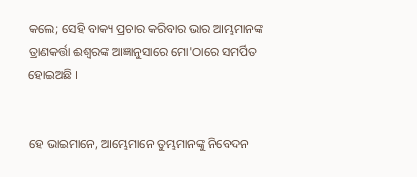କଲେ; ସେହି ବାକ୍ୟ ପ୍ରଚାର କରିବାର ଭାର ଆମ୍ଭମାନଙ୍କ ତ୍ରାଣକର୍ତ୍ତା ଈଶ୍ୱରଙ୍କ ଆଜ୍ଞାନୁସାରେ ମୋ'ଠାରେ ସମର୍ପିତ ହୋଇଅଛି ।


ହେ ଭାଇମାନେ, ଆମ୍ଭେମାନେ ତୁମ୍ଭମାନଙ୍କୁ ନିବେଦନ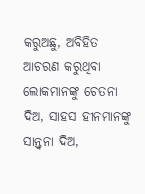କରୁଅଛୁ, ଅବିହିତ ଆଚରଣ କରୁଥିବା ଲୋକମାନଙ୍କୁ ଚେତନା ଦିଅ, ସାହସ ହୀନମାନଙ୍କୁ ସାନ୍ତ୍ୱନା ଦିଅ,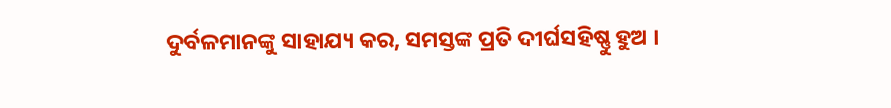ଦୁର୍ବଳମାନଙ୍କୁ ସାହାଯ୍ୟ କର, ସମସ୍ତଙ୍କ ପ୍ରତି ଦୀର୍ଘସହିଷ୍ଣୁ ହୁଅ ।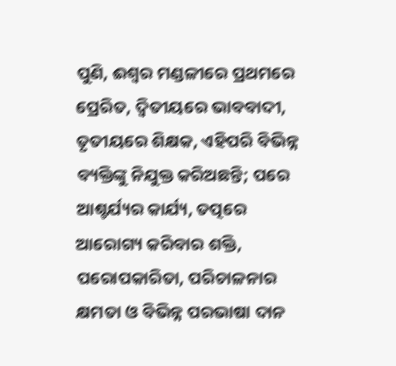ପୁଣି, ଈଶ୍ୱର ମଣ୍ଡଳୀରେ ପ୍ରଥମରେ ପ୍ରେରିତ, ଦ୍ୱିତୀୟରେ ଭାବବାଦୀ, ତୃତୀୟରେ ଶିକ୍ଷକ, ଏହିପରି ବିଭିନ୍ନ ବ୍ୟକ୍ତିଙ୍କୁ ନିଯୁକ୍ତ କରିଅଛନ୍ତି; ପରେ ଆଶ୍ଚର୍ଯ୍ୟର କାର୍ଯ୍ୟ, ତତ୍ପରେ ଆରୋଗ୍ୟ କରିବାର ଶକ୍ତି, ପରୋପକାରିତା, ପରିଚାଳନାର କ୍ଷମତା ଓ ବିଭିନ୍ନ ପରଭାଷା ଦାନ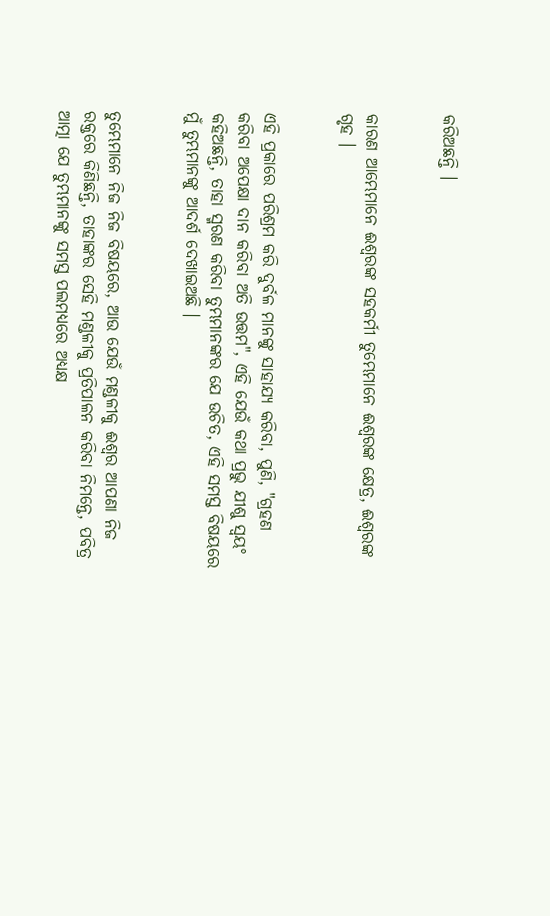କରିଅଛନ୍ତି ।


କାରଣ ଆମ୍ଭେମାନେ ଈଶ୍ୱରଙ୍କ ସହକର୍ମୀ ତୁମ୍ଭେମାନେ ଈଶ୍ୱରଙ୍କ କ୍ଷେତ୍ର, ଈଶ୍ୱରଙ୍କ ଗୃହ ।


ଏହି ପ୍ରକାରେ ପରିଶ୍ରମ କରି ଦୁର୍ବଳ ମାନଙ୍କୁ ସାହାଯ୍ୟ କରିବା, ପୁଣି, "ଗ୍ରହଣ କରିବା ଅପେକ୍ଷା ଦାନ କରିବା ଅତି ଉତ୍ତମ", ଏହି ଯେଉଁ କଥା ପ୍ରଭୁ ଯୀଶୁ ସ୍ୱୟଂ କହିଅଛନ୍ତି, ତାହା ସ୍ମରଣ କରିବା ତୁମ୍ଭମାନଙ୍କର ଯେ ଉଚିତ, ଏହି ସମସ୍ତ ବିଷୟରେ ମୁଁ ତୁମ୍ଭମାନଙ୍କୁ ଆଦର୍ଶ ଦେଖାଇଅଛି ।


ତୁମ୍ଭେମାନେ ନିଜ ନିଜ ବିଷୟରେ, ଆଉ ଯେଉଁ ମଣ୍ଡଳୀକୁ ଈଶ୍ୱର ଆପଣା ନିଜ ରକ୍ତରେ କିଣିଛନ୍ତି, ତାହାଙ୍କର ସେହି ମଣ୍ଡଳୀକୁ ପ୍ରତିପାଳନ କରିବା ନିମନ୍ତେ, ପବିତ୍ର ଆତ୍ମା ଯେ ତୁମ୍ଭମାନଙ୍କୁ ସମସ୍ତ ପଲମଧ୍ୟରେ ଅଧ୍ୟକ୍ଷ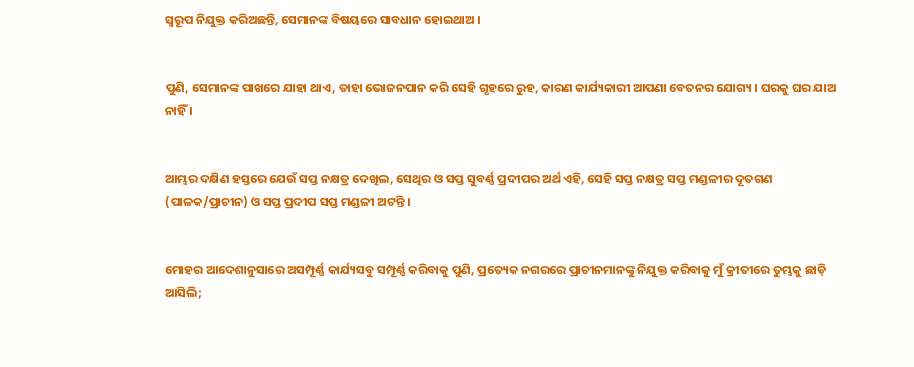ସ୍ୱରୂପ ନିଯୁକ୍ତ କରିଅଛନ୍ତି, ସେମାନଙ୍କ ବିଷୟରେ ସାବଧାନ ହୋଇଥାଅ ।


ପୁଣି, ସେମାନଙ୍କ ପାଖରେ ଯାହା ଥାଏ, ତାହା ଭୋଜନପାନ କରି ସେହି ଗୃହରେ ରୁହ, କାରଣ କାର୍ଯ୍ୟକାରୀ ଆପଣା ବେତନର ଯୋଗ୍ୟ । ଘରକୁ ଘର ଯାଅ ନାହିଁ ।


ଆମ୍ଭର ଦକ୍ଷିଣ ହସ୍ତରେ ଯେଉଁ ସପ୍ତ ନକ୍ଷତ୍ର ଦେଖିଲ, ସେଥିର ଓ ସପ୍ତ ସୁବର୍ଣ୍ଣ ପ୍ରଦୀପର ଅର୍ଥ ଏହି, ସେହି ସପ୍ତ ନକ୍ଷତ୍ର ସପ୍ତ ମଣ୍ଡଳୀର ଦୂତଗଣ (ପାଳକ/ପ୍ରାଚୀନ) ଓ ସପ୍ତ ପ୍ରଦୀପ ସପ୍ତ ମଣ୍ଡଳୀ ଅଟନ୍ତି ।


ମୋହର ଆଦେଶାନୁସାରେ ଅସମ୍ପୂର୍ଣ୍ଣ କାର୍ଯ୍ୟସବୁ ସମ୍ପୂର୍ଣ୍ଣ କରିବାକୁ ପୁଣି, ପ୍ରତ୍ୟେକ ନଗରରେ ପ୍ରାଚୀନମାନଙ୍କୁ ନିଯୁକ୍ତ କରିବାକୁ ମୁଁ କ୍ରୀତୀରେ ତୁମ୍ଭକୁ ଛାଡ଼ି ଆସିଲି;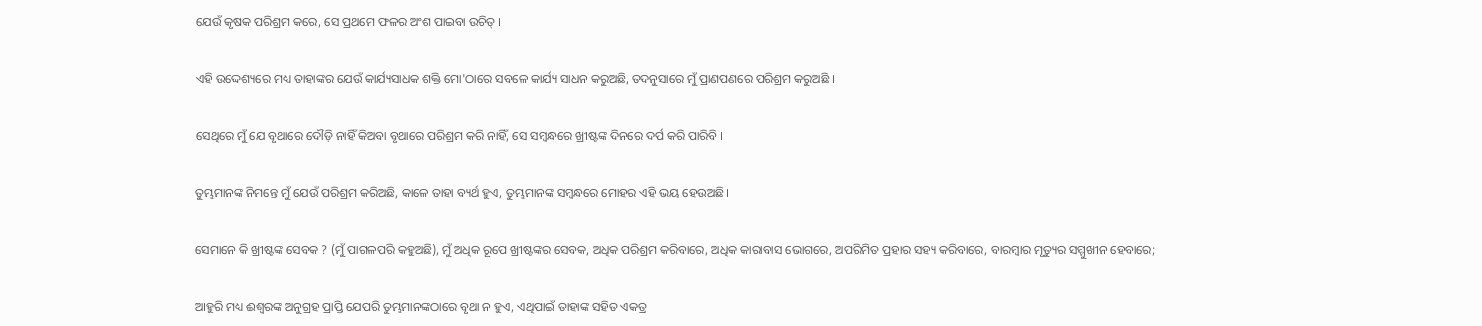ଯେଉଁ କୃଷକ ପରିଶ୍ରମ କରେ, ସେ ପ୍ରଥମେ ଫଳର ଅଂଶ ପାଇବା ଉଚିତ୍ ।


ଏହି ଉଦ୍ଦେଶ୍ୟରେ ମଧ୍ୟ ତାହାଙ୍କର ଯେଉଁ କାର୍ଯ୍ୟସାଧକ ଶକ୍ତି ମୋ'ଠାରେ ସବଳେ କାର୍ଯ୍ୟ ସାଧନ କରୁଅଛି, ତଦନୁସାରେ ମୁଁ ପ୍ରାଣପଣରେ ପରିଶ୍ରମ କରୁଅଛି ।


ସେଥିରେ ମୁଁ ଯେ ବୃଥାରେ ଦୌଡ଼ି ନାହିଁ କିଅବା ବୃଥାରେ ପରିଶ୍ରମ କରି ନାହିଁ, ସେ ସମ୍ବନ୍ଧରେ ଖ୍ରୀଷ୍ଟଙ୍କ ଦିନରେ ଦର୍ପ କରି ପାରିବି ।


ତୁମ୍ଭମାନଙ୍କ ନିମନ୍ତେ ମୁଁ ଯେଉଁ ପରିଶ୍ରମ କରିଅଛି, କାଳେ ତାହା ବ୍ୟର୍ଥ ହୁଏ, ତୁମ୍ଭମାନଙ୍କ ସମ୍ବନ୍ଧରେ ମୋହର ଏହି ଭୟ ହେଉଅଛି।


ସେମାନେ କି ଖ୍ରୀଷ୍ଟଙ୍କ ସେବକ ? (ମୁଁ ପାଗଳପରି କହୁଅଛି), ମୁଁ ଅଧିକ ରୂପେ ଖ୍ରୀଷ୍ଟଙ୍କର ସେବକ, ଅଧିକ ପରିଶ୍ରମ କରିବାରେ, ଅଧିକ କାରାବାସ ଭୋଗରେ, ଅପରିମିତ ପ୍ରହାର ସହ୍ୟ କରିବାରେ, ବାରମ୍ବାର ମୃତ୍ୟୁର ସମ୍ମୁଖୀନ ହେବାରେ;


ଆହୁରି ମଧ୍ୟ ଈଶ୍ୱରଙ୍କ ଅନୁଗ୍ରହ ପ୍ରାପ୍ତି ଯେପରି ତୁମ୍ଭମାନଙ୍କଠାରେ ବୃଥା ନ ହୁଏ, ଏଥିପାଇଁ ତାହାଙ୍କ ସହିତ ଏକତ୍ର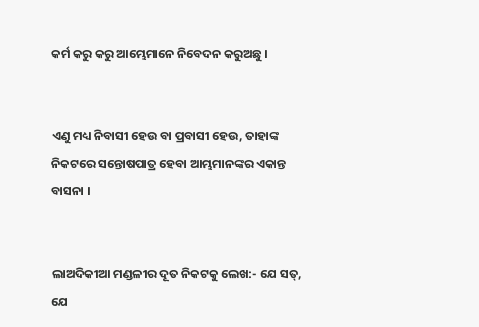କର୍ମ କରୁ କରୁ ଆମ୍ଭେମାନେ ନିବେଦନ କରୁଅଛୁ ।


ଏଣୁ ମଧ୍ୟ ନିବାସୀ ହେଉ ବା ପ୍ରବାସୀ ହେଉ, ତାହାଙ୍କ ନିକଟରେ ସନ୍ତୋଷପାତ୍ର ହେବା ଆମ୍ଭମାନଙ୍କର ଏକାନ୍ତ ବାସନା ।


ଲାଅଦିକୀଆ ମଣ୍ଡଳୀର ଦୂତ ନିକଟକୁ ଲେଖ:- ଯେ ସତ୍, ଯେ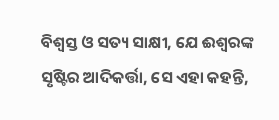ବିଶ୍ୱସ୍ତ ଓ ସତ୍ୟ ସାକ୍ଷୀ, ଯେ ଈଶ୍ୱରଙ୍କ ସୃଷ୍ଟିର ଆଦିକର୍ତ୍ତା, ସେ ଏହା କହନ୍ତି,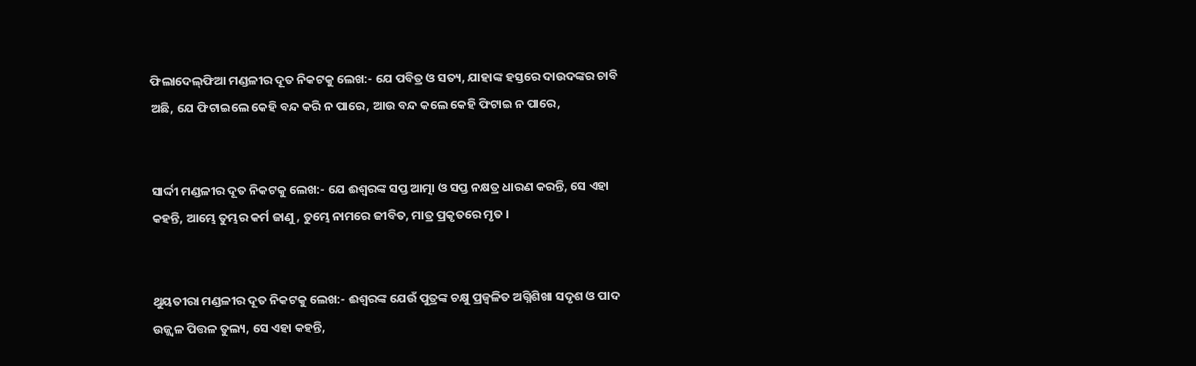ଫିଲାଦେଲ୍‌ଫିଆ ମଣ୍ଡଳୀର ଦୂତ ନିକଟକୁ ଲେଖ:- ଯେ ପବିତ୍ର ଓ ସତ୍ୟ, ଯାହାଙ୍କ ହସ୍ତରେ ଦାଉଦଙ୍କର ଚାବି ଅଛି, ଯେ ଫିଟାଇଲେ କେହି ବନ୍ଦ କରି ନ ପାରେ, ଆଉ ବନ୍ଦ କଲେ କେହି ଫିଟାଇ ନ ପାରେ,


ସାର୍ଦ୍ଦୀ ମଣ୍ଡଳୀର ଦୂତ ନିକଟକୁ ଲେଖ:- ଯେ ଈଶ୍ୱରଙ୍କ ସପ୍ତ ଆତ୍ମା ଓ ସପ୍ତ ନକ୍ଷତ୍ର ଧାରଣ କରନ୍ତି, ସେ ଏହା କହନ୍ତି, ଆମ୍ଭେ ତୁମ୍ଭର କର୍ମ ଜାଣୁ, ତୁମ୍ଭେ ନାମରେ ଜୀବିତ, ମାତ୍ର ପ୍ରକୃତରେ ମୃତ ।


ଥୁୟତୀରା ମଣ୍ଡଳୀର ଦୂତ ନିକଟକୁ ଲେଖ:- ଈଶ୍ୱରଙ୍କ ଯେଉଁ ପୁତ୍ରଙ୍କ ଚକ୍ଷୁ ପ୍ରଜ୍ୱଳିତ ଅଗ୍ନିଶିଖା ସଦୃଶ ଓ ପାଦ ଉଜ୍ଜ୍ୱଳ ପିତ୍ତଳ ତୁଲ୍ୟ, ସେ ଏହା କହନ୍ତି,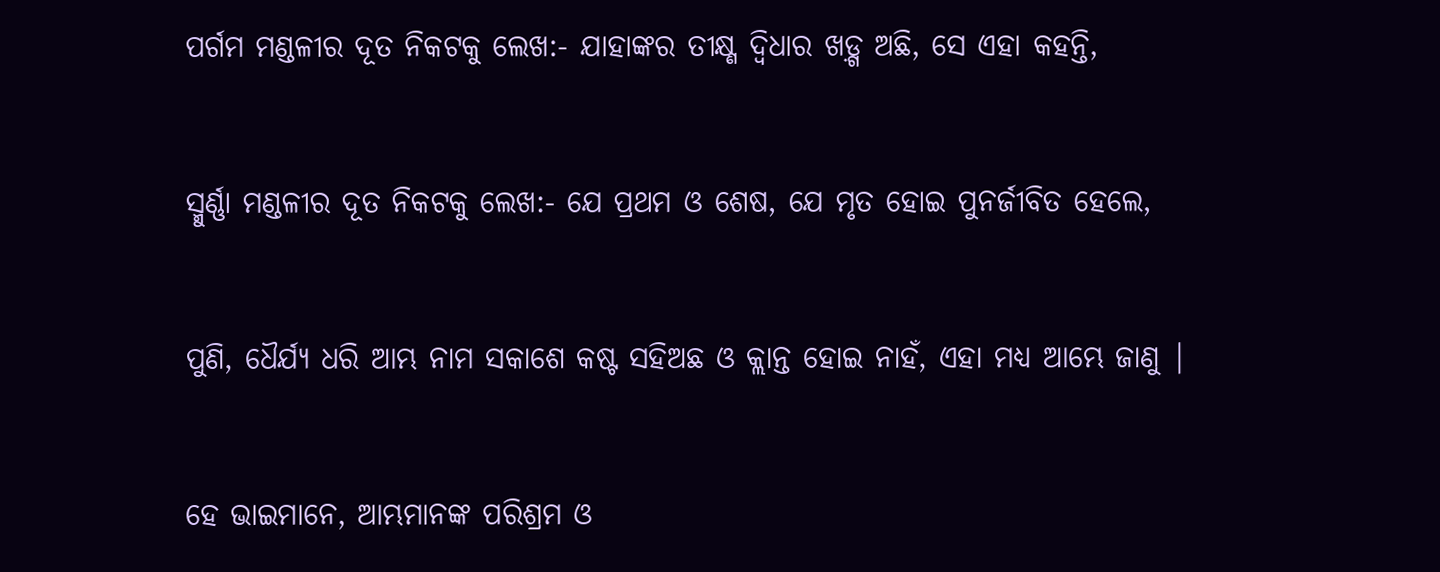ପର୍ଗମ ମଣ୍ଡଳୀର ଦୂତ ନିକଟକୁ ଲେଖ:- ଯାହାଙ୍କର ତୀକ୍ଷ୍ଣ ଦ୍ୱିଧାର ଖଡ଼୍ଗ ଅଛି, ସେ ଏହା କହନ୍ତି,


ସ୍ମୁର୍ଣ୍ଣା ମଣ୍ଡଳୀର ଦୂତ ନିକଟକୁ ଲେଖ:- ଯେ ପ୍ରଥମ ଓ ଶେଷ, ଯେ ମୃତ ହୋଇ ପୁନର୍ଜୀବିତ ହେଲେ,


ପୁଣି, ଧୈର୍ଯ୍ୟ ଧରି ଆମ୍ଭ ନାମ ସକାଶେ କଷ୍ଟ ସହିଅଛ ଓ କ୍ଲାନ୍ତ ହୋଇ ନାହଁ, ଏହା ମଧ୍ୟ ଆମ୍ଭେ ଜାଣୁ |


ହେ ଭାଇମାନେ, ଆମ୍ଭମାନଙ୍କ ପରିଶ୍ରମ ଓ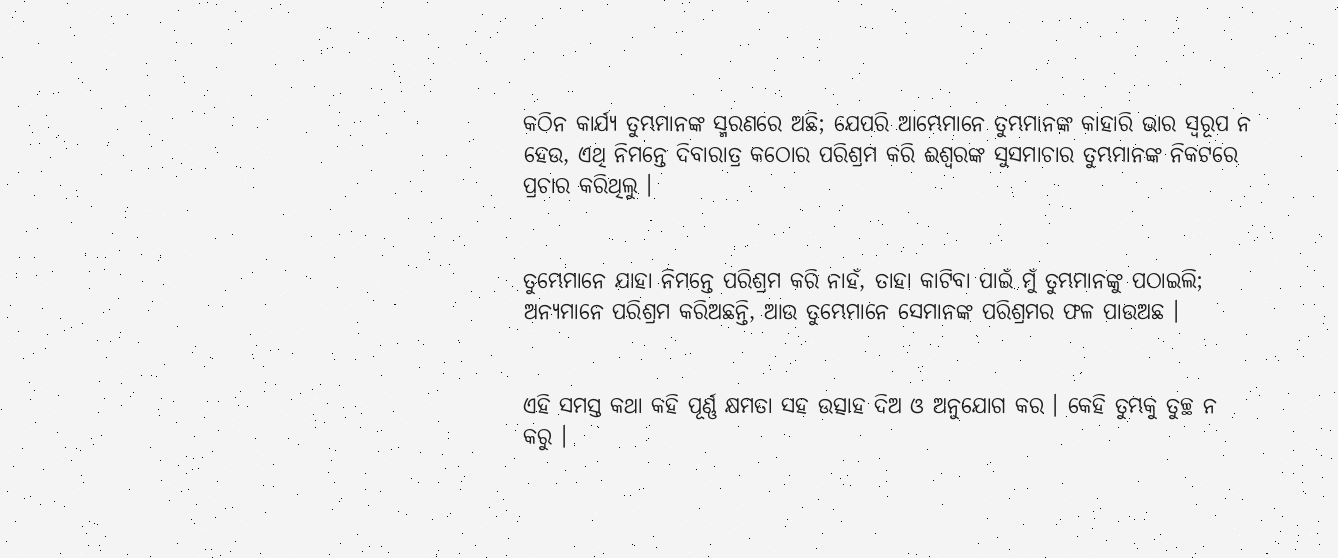କଠିନ କାର୍ଯ୍ୟ ତୁମ୍ଭମାନଙ୍କ ସ୍ମରଣରେ ଅଛି; ଯେପରି ଆମ୍ଭେମାନେ ତୁମ୍ଭମାନଙ୍କ କାହାରି ଭାର ସ୍ୱରୂପ ନ ହେଉ, ଏଥି ନିମନ୍ତେ ଦିବାରାତ୍ର କଠୋର ପରିଶ୍ରମ କରି ଈଶ୍ୱରଙ୍କ ସୁସମାଚାର ତୁମ୍ଭମାନଙ୍କ ନିକଟରେ ପ୍ରଚାର କରିଥିଲୁ ।


ତୁମ୍ଭେମାନେ ଯାହା ନିମନ୍ତେ ପରିଶ୍ରମ କରି ନାହଁ, ତାହା କାଟିବା ପାଇଁ ମୁଁ ତୁମ୍ଭମାନଙ୍କୁ ପଠାଇଲି; ଅନ୍ୟମାନେ ପରିଶ୍ରମ କରିଅଛନ୍ତି, ଆଉ ତୁମ୍ଭେମାନେ ସେମାନଙ୍କ ପରିଶ୍ରମର ଫଳ ପାଉଅଛ ।


ଏହି ସମସ୍ତ କଥା କହି ପୂର୍ଣ୍ଣ କ୍ଷମତା ସହ ଉତ୍ସାହ ଦିଅ ଓ ଅନୁଯୋଗ କର । କେହି ତୁମ୍ଭକୁ ତୁଚ୍ଛ ନ କରୁ ।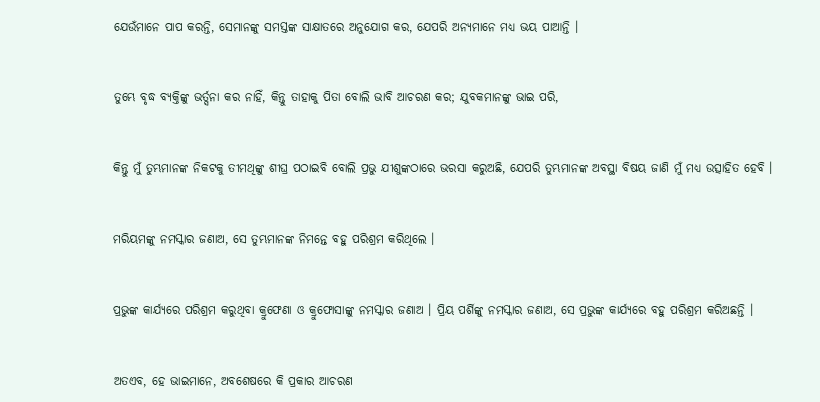ଯେଉଁମାନେ ପାପ କରନ୍ତି, ସେମାନଙ୍କୁ ସମସ୍ତଙ୍କ ସାକ୍ଷାତରେ ଅନୁଯୋଗ କର, ଯେପରି ଅନ୍ୟମାନେ ମଧ୍ୟ ଭୟ ପାଆନ୍ତି ।


ତୁମ୍ଭେ ବୃଦ୍ଧ ବ୍ୟକ୍ତିଙ୍କୁ ଭର୍ତ୍ସନା କର ନାହିଁ, କିନ୍ତୁ ତାହାକୁ ପିତା ବୋଲି ଭାବି ଆଚରଣ କର; ଯୁବକମାନଙ୍କୁ ଭାଇ ପରି,


କିନ୍ତୁ ମୁଁ ତୁମ୍ଭମାନଙ୍କ ନିକଟକୁ ତୀମଥିଙ୍କୁ ଶୀଘ୍ର ପଠାଇବି ବୋଲି ପ୍ରଭୁ ଯୀଶୁଙ୍କଠାରେ ଭରସା କରୁଅଛି, ଯେପରି ତୁମ୍ଭମାନଙ୍କ ଅବସ୍ଥା ବିଷୟ ଜାଣି ମୁଁ ମଧ୍ୟ ଉତ୍ସାହିତ ହେବି ।


ମରିୟମଙ୍କୁ ନମସ୍କାର ଜଣାଅ, ସେ ତୁମ୍ଭମାନଙ୍କ ନିମନ୍ତେ ବହୁ ପରିଶ୍ରମ କରିଥିଲେ ।


ପ୍ରଭୁଙ୍କ କାର୍ଯ୍ୟରେ ପରିଶ୍ରମ କରୁଥିବା କ୍ରୁଫେଣା ଓ କ୍ରୁଫୋସାଙ୍କୁ ନମସ୍କାର ଜଣାଅ । ପ୍ରିୟ ପର୍ଶିଙ୍କୁ ନମସ୍କାର ଜଣାଅ, ସେ ପ୍ରଭୁଙ୍କ କାର୍ଯ୍ୟରେ ବହୁ ପରିଶ୍ରମ କରିଅଛନ୍ତି ।


ଅତଏବ, ହେ ଭାଇମାନେ, ଅବଶେଷରେ କି ପ୍ରକାର ଆଚରଣ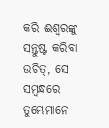କରି ଈଶ୍ୱରଙ୍କୁ ସନ୍ତୁଷ୍ଟ କରିବା ଉଚିତ୍, ସେ ସମ୍ବନ୍ଧରେ ତୁମ୍ଭେମାନେ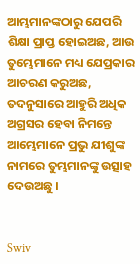ଆମ୍ଭମାନଙ୍କଠାରୁ ଯେପରି ଶିକ୍ଷା ପ୍ରାପ୍ତ ହୋଇଅଛ, ଆଉ ତୁମ୍ଭେମାନେ ମଧ୍ୟ ଯେପ୍ରକାର ଆଚରଣ କରୁଅଛ, ତଦନୁସାରେ ଆହୁରି ଅଧିକ ଅଗ୍ରସର ହେବା ନିମନ୍ତେ ଆମ୍ଭେମାନେ ପ୍ରଭୁ ଯୀଶୁଙ୍କ ନାମରେ ତୁମ୍ଭମାନଙ୍କୁ ଉତ୍ସାହ ଦେଉଅଛୁ ।


Swiv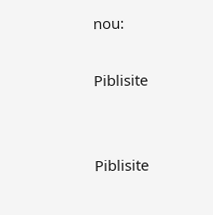nou:

Piblisite


Piblisite